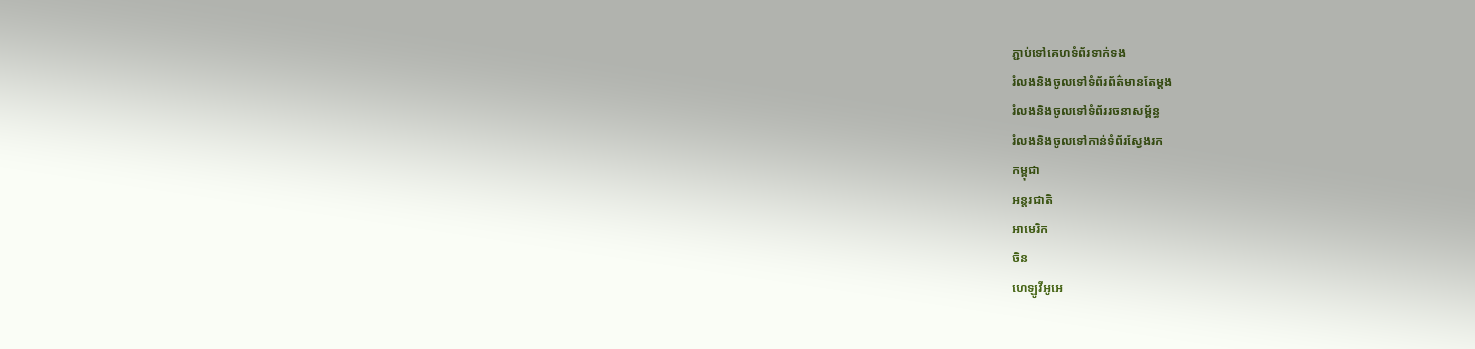ភ្ជាប់ទៅគេហទំព័រទាក់ទង
រំលងនិងចូលទៅទំព័រព័ត៌មានតែម្តង
រំលងនិងចូលទៅទំព័ររចនាសម្ព័ន្ធ
រំលងនិងចូលទៅកាន់ទំព័រស្វែងរក
កម្ពុជា
អន្តរជាតិ
អាមេរិក
ចិន
ហេឡូវីអូអេ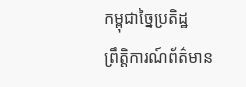កម្ពុជាច្នៃប្រតិដ្ឋ
ព្រឹត្តិការណ៍ព័ត៌មាន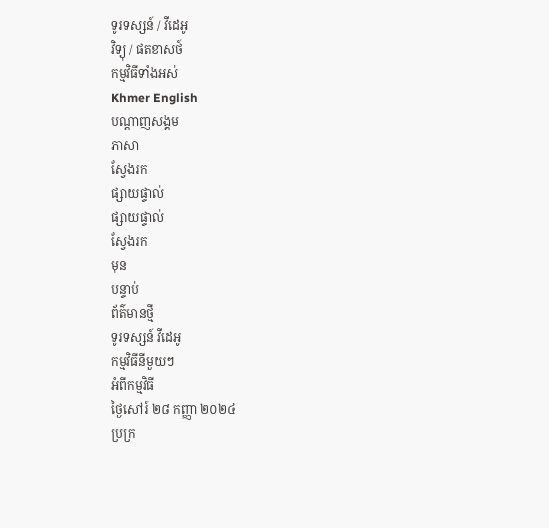ទូរទស្សន៍ / វីដេអូ
វិទ្យុ / ផតខាសថ៍
កម្មវិធីទាំងអស់
Khmer English
បណ្តាញសង្គម
ភាសា
ស្វែងរក
ផ្សាយផ្ទាល់
ផ្សាយផ្ទាល់
ស្វែងរក
មុន
បន្ទាប់
ព័ត៌មានថ្មី
ទូរទស្សន៍ វីដេអូ
កម្មវិធីនីមួយៗ
អំពីកម្មវិធី
ថ្ងៃសៅរ៍ ២៨ កញ្ញា ២០២៤
ប្រក្រ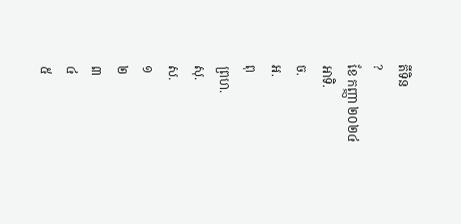តីទិន
?
ខែ កញ្ញា ២០២៤
អាទិ.
ច.
អ.
ពុ
ព្រហ.
សុ.
ស.
១
២
៣
៤
៥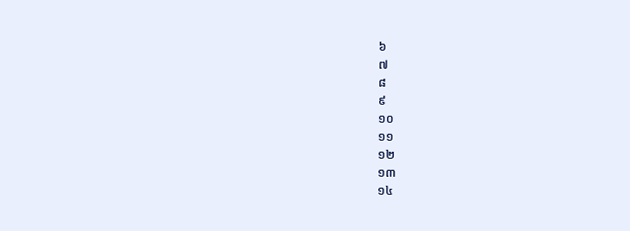៦
៧
៨
៩
១០
១១
១២
១៣
១៤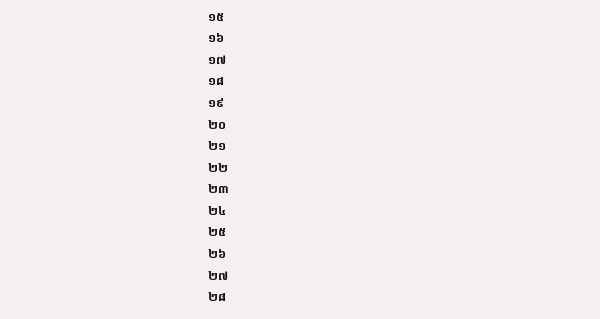១៥
១៦
១៧
១៨
១៩
២០
២១
២២
២៣
២៤
២៥
២៦
២៧
២៨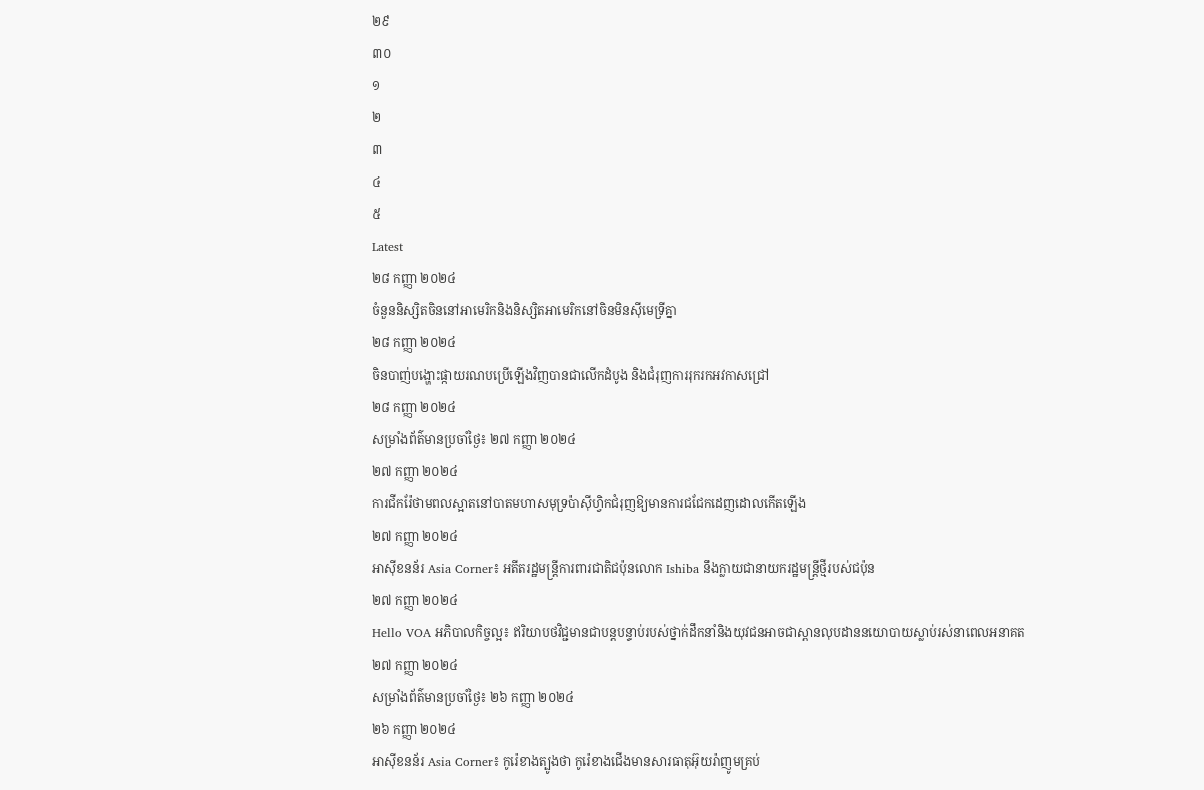២៩
៣០
១
២
៣
៤
៥
Latest
២៨ កញ្ញា ២០២៤
ចំនួននិស្សិតចិននៅអាមេរិកនិងនិស្សិតអាមេរិកនៅចិនមិនស៊ីមេទ្រីគ្នា
២៨ កញ្ញា ២០២៤
ចិនបាញ់បង្ហោះផ្កាយរណបប្រើឡើងវិញបានជាលើកដំបូង និងជំរុញការរុករកអវកាសជ្រៅ
២៨ កញ្ញា ២០២៤
សម្រាំងព័ត៌មានប្រចាំថ្ងៃ៖ ២៧ កញ្ញា ២០២៤
២៧ កញ្ញា ២០២៤
ការជីករ៉ែថាមពលស្អាតនៅបាតមហាសមុទ្រប៉ាស៊ីហ្វិកជំរុញឱ្យមានការជជែកដេញដោលកើតឡើង
២៧ កញ្ញា ២០២៤
អាស៊ីខនន័រ Asia Corner៖ អតីតរដ្ឋមន្ត្រីការពារជាតិជប៉ុនលោក Ishiba នឹងក្លាយជានាយករដ្ឋមន្ត្រីថ្មីរបស់ជប៉ុន
២៧ កញ្ញា ២០២៤
Hello VOA អភិបាលកិច្ចល្អ៖ ឥរិយាបថវិជ្ជមានជាបន្តបន្ទាប់របស់ថ្នាក់ដឹកនាំនិងយុវជនអាចជាស្ពានលុបដាននយោបាយស្លាប់រស់នាពេលអនាគត
២៧ កញ្ញា ២០២៤
សម្រាំងព័ត៌មានប្រចាំថ្ងៃ៖ ២៦ កញ្ញា ២០២៤
២៦ កញ្ញា ២០២៤
អាស៊ីខនន័រ Asia Corner៖ កូរ៉េខាងត្បូងថា កូរ៉េខាងជើងមានសារធាតុអ៊ុយរ៉ាញូមគ្រប់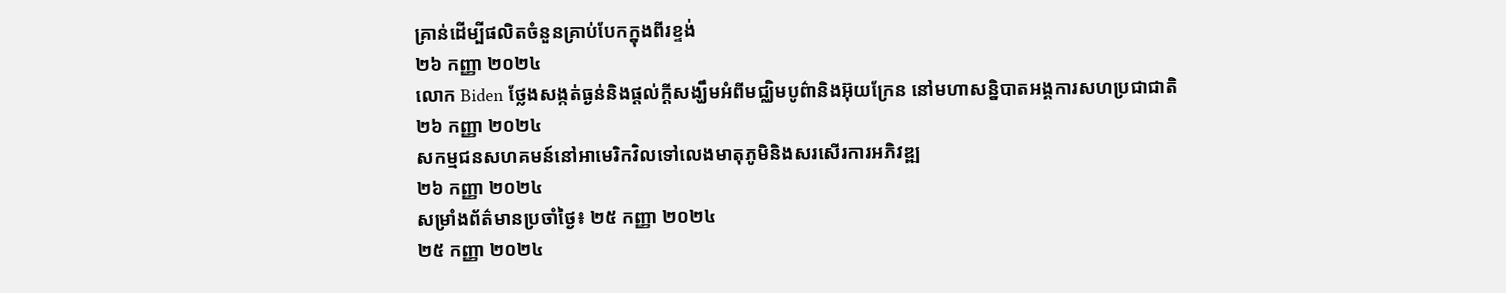គ្រាន់ដើម្បីផលិតចំនួនគ្រាប់បែកក្នុងពីរខ្ទង់
២៦ កញ្ញា ២០២៤
លោក Biden ថ្លែងសង្កត់ធ្ងន់និងផ្តល់ក្តីសង្ឃឹមអំពីមជ្ឈិមបូព៌ានិងអ៊ុយក្រែន នៅមហាសន្និបាតអង្គការសហប្រជាជាតិ
២៦ កញ្ញា ២០២៤
សកម្មជនសហគមន៍នៅអាមេរិកវិលទៅលេងមាតុភូមិនិងសរសើរការអភិវឌ្ឍ
២៦ កញ្ញា ២០២៤
សម្រាំងព័ត៌មានប្រចាំថ្ងៃ៖ ២៥ កញ្ញា ២០២៤
២៥ កញ្ញា ២០២៤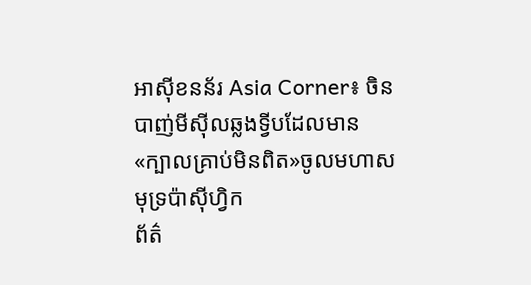អាស៊ីខនន័រ Asia Corner៖ ចិនបាញ់មីស៊ីលឆ្លងទ្វីបដែលមាន«ក្បាលគ្រាប់មិនពិត»ចូលមហាសមុទ្រប៉ាស៊ីហ្វិក
ព័ត៌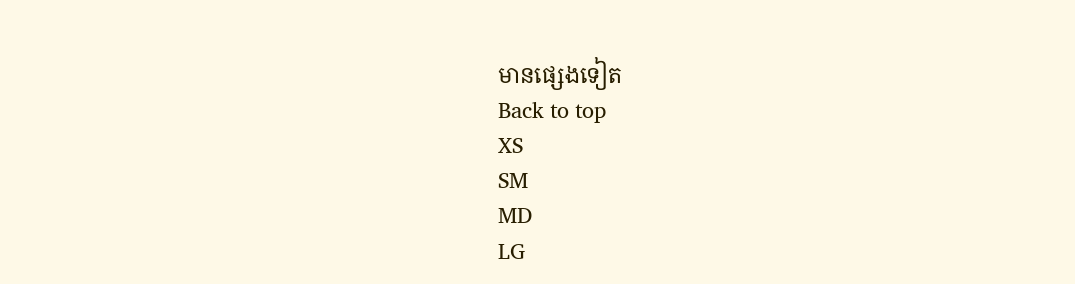មានផ្សេងទៀត
Back to top
XS
SM
MD
LG